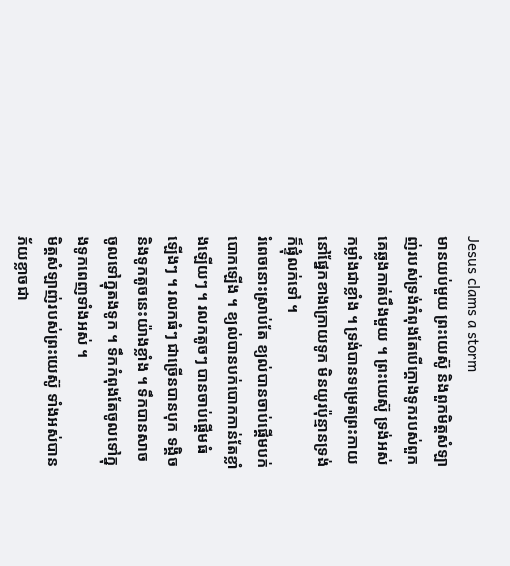Jesus clams a storm
មានយប់មួយ ព្រះយេស៊ូ និងពួកមិត្តសំឡាញ់របស់ទ្រង់កំពុងតែបើក្តោងទូករបស់ពួកគេឆ្លងកាត់បឹងមួយ ។ ព្រះយេស៊ូ ទ្រង់អស់កម្លាំងជាខ្លាំង ។ ទ្រង់បានទម្រេតព្រះកាយនៅផ្នែកខាងក្រោយទូក មិនយូរប៉ុន្មានទ្រង់ក៏ផ្ទុំលក់ទៅ ។
រំពេចនោះស្រាប់តែ ខ្យល់បានចាប់ផ្តើមបក់បោកឡើង ។ ខ្យល់បានបក់បោកកាន់តែខ្លាំងឡើយៗ ។ រលកតូចៗ បានចាប់ផ្តើមធំឡើងៗ ។ រលកធំៗ ជាច្រើនបានបុក ទង្គិច និងទូកតូចនេះយ៉ាងខ្លាំង ។ ទឹកបានសាចចូលទៅក្នុតងទូក ។ ទឹកកំពុងតែចូលទៅក្នុងទូកពេញទាំងអស់ ។
មិត្តសំឡាញ់របស់ព្រះយេស៊ូ ទាំងអស់បានភ័យខ្លាចជា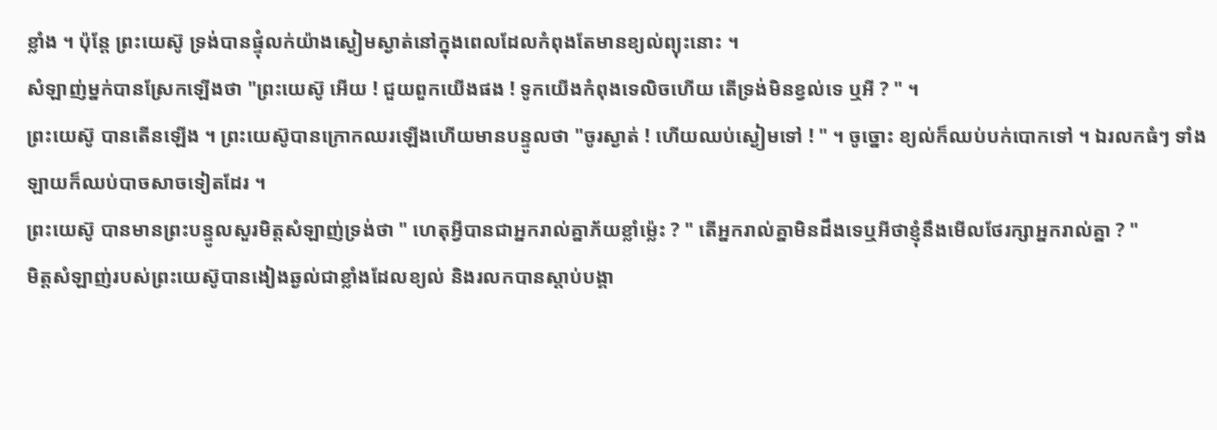ខ្លាំង ។ ប៉ុន្តែ ព្រះយេស៊ូ ទ្រង់បានផ្ទុំលក់យ៉ាងស្ងៀមស្ងាត់នៅក្នុងពេលដែលកំពុងតែមានខ្យល់ព្យុះនោះ ។
សំឡាញ់ម្នក់បានស្រែកឡើងថា "ព្រះយេស៊ូ អើយ ! ជួយពួកយើងផង ! ទូកយើងកំពុងទេលិចហើយ តើទ្រង់មិនខ្វល់ទេ ឬអី ? " ។
ព្រះយេស៊ូ បានតើនឡើង ។ ព្រះយេស៊ូបានក្រោកឈរឡើងហើយមានបន្ទូលថា "ចូរស្ងាត់ ! ហើយឈប់ស្ងៀមទៅ ! " ។ ចូច្នោះ ខ្យល់ក៏ឈប់បក់បោកទៅ ។ ឯរលកធំៗ ទាំងឡាយក៏ឈប់បាចសាចទៀតដែរ ។
ព្រះយេស៊ូ បានមានព្រះបន្ទូលសួរមិត្តសំឡាញ់ទ្រង់ថា " ហេតុអ្វីបានជាអ្នករាល់គ្នាភ័យខ្លាំម៉្លេះ ? " តើអ្នករាល់គ្នាមិនដឹងទេឬអីថាខ្ញុំនឹងមើលថែរក្សាអ្នករាល់គ្នា ? "
មិត្តសំឡាញ់របស់ព្រះយេស៊ូបានងៀងឆ្ងល់ជាខ្លាំងដែលខ្យល់ និងរលកបានស្តាប់បង្គា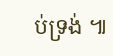ប់ទ្រង់ ៕